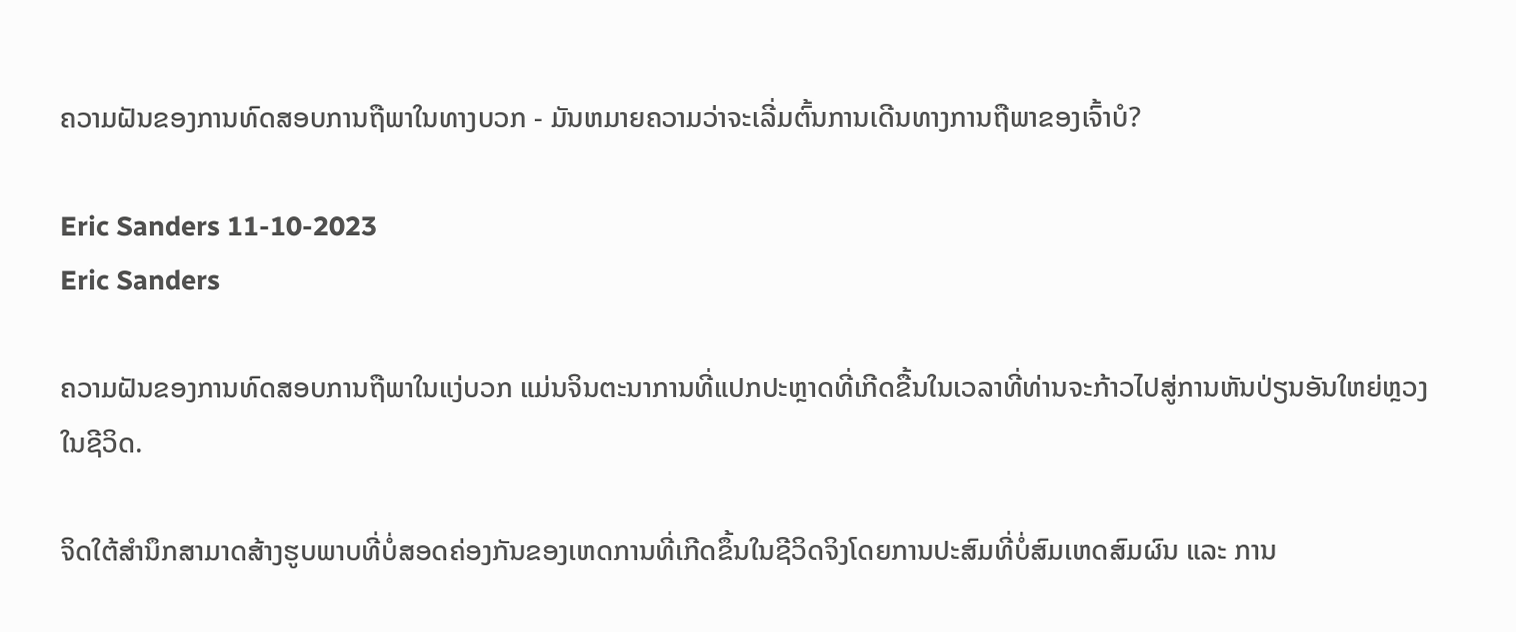ຄວາມຝັນຂອງການທົດສອບການຖືພາໃນທາງບວກ - ມັນຫມາຍຄວາມວ່າຈະເລີ່ມຕົ້ນການເດີນທາງການຖືພາຂອງເຈົ້າບໍ?

Eric Sanders 11-10-2023
Eric Sanders

ຄວາມຝັນຂອງການທົດສອບການຖືພາໃນແງ່ບວກ ແມ່ນຈິນຕະນາການທີ່ແປກປະຫຼາດທີ່ເກີດຂື້ນໃນເວລາທີ່ທ່ານຈະກ້າວໄປສູ່ການຫັນປ່ຽນອັນໃຫຍ່ຫຼວງໃນຊີວິດ.

ຈິດໃຕ້ສຳນຶກສາມາດສ້າງຮູບພາບທີ່ບໍ່ສອດຄ່ອງກັນຂອງເຫດການທີ່ເກີດຂຶ້ນໃນຊີວິດຈິງໂດຍການປະສົມທີ່ບໍ່ສົມເຫດສົມຜົນ ແລະ ການ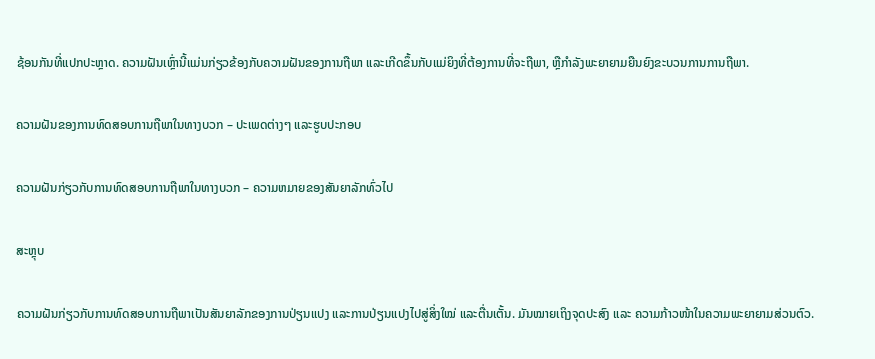ຊ້ອນກັນທີ່ແປກປະຫຼາດ. ຄວາມຝັນເຫຼົ່ານີ້ແມ່ນກ່ຽວຂ້ອງກັບຄວາມຝັນຂອງການຖືພາ ແລະເກີດຂຶ້ນກັບແມ່ຍິງທີ່ຕ້ອງການທີ່ຈະຖືພາ, ຫຼືກໍາລັງພະຍາຍາມຍືນຍົງຂະບວນການການຖືພາ.

ຄວາມຝັນຂອງການທົດສອບການຖືພາໃນທາງບວກ – ປະເພດຕ່າງໆ ແລະຮູບປະກອບ

ຄວາມຝັນກ່ຽວກັບການທົດສອບການຖືພາໃນທາງບວກ – ຄວາມຫມາຍຂອງສັນຍາລັກທົ່ວໄປ

ສະຫຼຸບ

ຄວາມຝັນກ່ຽວກັບການທົດສອບການຖືພາເປັນສັນຍາລັກຂອງການປ່ຽນແປງ ແລະການປ່ຽນແປງໄປສູ່ສິ່ງໃໝ່ ແລະຕື່ນເຕັ້ນ. ມັນໝາຍເຖິງຈຸດປະສົງ ແລະ ຄວາມກ້າວໜ້າໃນຄວາມພະຍາຍາມສ່ວນຕົວ.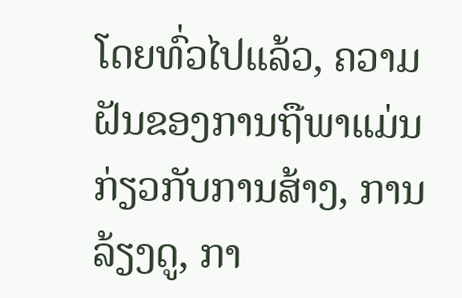ໂດຍທົ່ວໄປແລ້ວ, ຄວາມຝັນຂອງການຖືພາແມ່ນກ່ຽວກັບການສ້າງ, ການລ້ຽງດູ, ກາ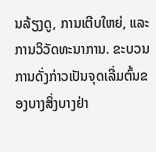ນລ້ຽງດູ, ການເຕີບໃຫຍ່, ແລະການວິວັດທະນາການ. ຂະບວນການດັ່ງກ່າວເປັນຈຸດເລີ່ມຕົ້ນຂອງບາງສິ່ງບາງຢ່າ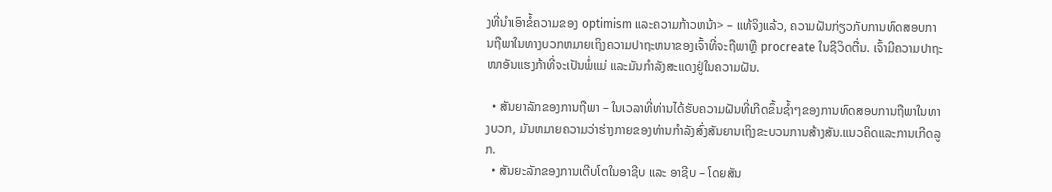ງທີ່ນໍາເອົາຂໍ້ຄວາມຂອງ optimism ແລະຄວາມກ້າວຫນ້າ> – ແທ້ຈິງແລ້ວ, ຄວາມຝັນກ່ຽວກັບການທົດສອບການຖືພາໃນທາງບວກຫມາຍເຖິງຄວາມປາຖະຫນາຂອງເຈົ້າທີ່ຈະຖືພາຫຼື procreate ໃນຊີວິດຕື່ນ. ເຈົ້າມີຄວາມປາຖະໜາອັນແຮງກ້າທີ່ຈະເປັນພໍ່ແມ່ ແລະມັນກຳລັງສະແດງຢູ່ໃນຄວາມຝັນ.

  • ສັນຍາລັກຂອງການຖືພາ – ໃນເວລາທີ່ທ່ານໄດ້ຮັບຄວາມຝັນທີ່ເກີດຂຶ້ນຊ້ຳໆຂອງການທົດສອບການຖືພາໃນທາງບວກ, ມັນຫມາຍຄວາມວ່າຮ່າງກາຍຂອງທ່ານກໍາລັງສົ່ງສັນຍານເຖິງຂະບວນການສ້າງສັນ.ແນວຄິດແລະການເກີດລູກ.
  • ສັນຍະລັກຂອງການເຕີບໂຕໃນອາຊີບ ແລະ ອາຊີບ – ໂດຍສັນ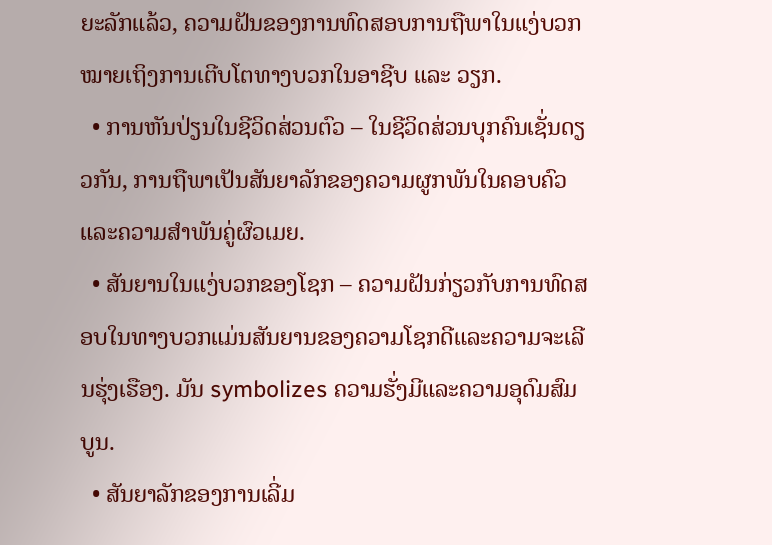ຍະລັກແລ້ວ, ຄວາມຝັນຂອງການທົດສອບການຖືພາໃນແງ່ບວກໝາຍເຖິງການເຕີບໂຕທາງບວກໃນອາຊີບ ແລະ ວຽກ.
  • ການຫັນປ່ຽນໃນຊີວິດສ່ວນຕົວ – ໃນຊີວິດສ່ວນບຸກຄົນເຊັ່ນດຽວກັນ, ການຖືພາເປັນສັນຍາລັກຂອງຄວາມຜູກພັນໃນຄອບຄົວແລະຄວາມສໍາພັນຄູ່ຜົວເມຍ.
  • ສັນຍານໃນແງ່ບວກຂອງໂຊກ – ຄວາມຝັນກ່ຽວກັບການທົດສອບໃນທາງບວກແມ່ນສັນຍານຂອງຄວາມໂຊກດີແລະຄວາມຈະເລີນຮຸ່ງເຮືອງ. ມັນ symbolizes ຄວາມຮັ່ງມີແລະຄວາມອຸດົມສົມບູນ.
  • ສັນຍາລັກຂອງການເລີ່ມ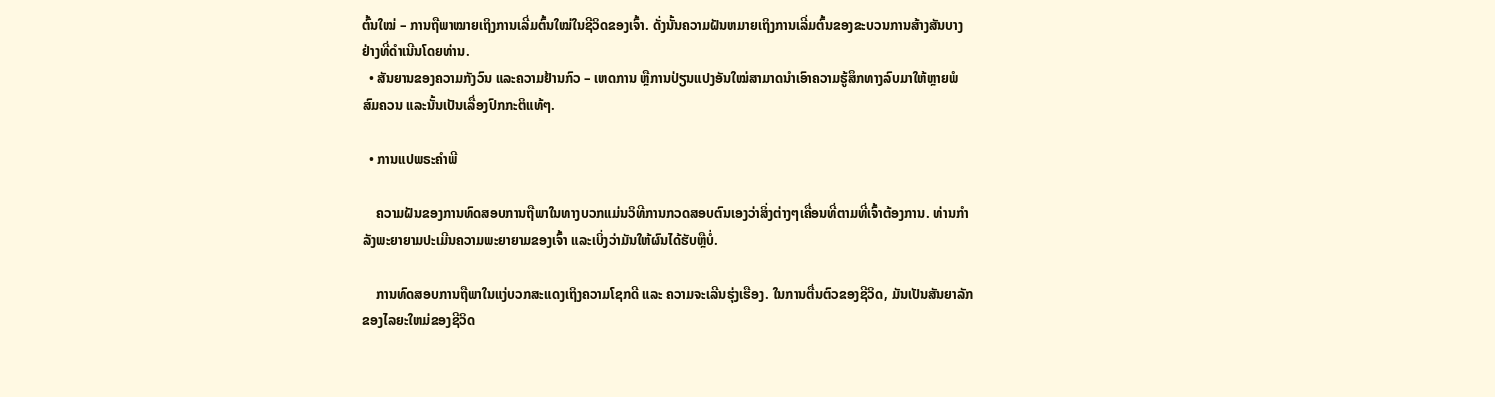ຕົ້ນໃໝ່ – ການຖືພາໝາຍເຖິງການເລີ່ມຕົ້ນໃໝ່ໃນຊີວິດຂອງເຈົ້າ. ດັ່ງນັ້ນຄວາມຝັນຫມາຍເຖິງການເລີ່ມຕົ້ນຂອງຂະບວນການສ້າງສັນບາງຢ່າງທີ່ດໍາເນີນໂດຍທ່ານ.
  • ສັນຍານຂອງຄວາມກັງວົນ ແລະຄວາມຢ້ານກົວ – ເຫດການ ຫຼືການປ່ຽນແປງອັນໃໝ່ສາມາດນໍາເອົາຄວາມຮູ້ສຶກທາງລົບມາໃຫ້ຫຼາຍພໍສົມຄວນ ແລະນັ້ນເປັນເລື່ອງປົກກະຕິແທ້ໆ.

  • ການແປພຣະຄໍາພີ

    ຄວາມຝັນຂອງການທົດສອບການຖືພາໃນທາງບວກແມ່ນວິທີການກວດສອບຕົນເອງວ່າສິ່ງຕ່າງໆເຄື່ອນທີ່ຕາມທີ່ເຈົ້າຕ້ອງການ. ທ່ານກຳລັງພະຍາຍາມປະເມີນຄວາມພະຍາຍາມຂອງເຈົ້າ ແລະເບິ່ງວ່າມັນໃຫ້ຜົນໄດ້ຮັບຫຼືບໍ່.

    ການທົດສອບການຖືພາໃນແງ່ບວກສະແດງເຖິງຄວາມໂຊກດີ ແລະ ຄວາມຈະເລີນຮຸ່ງເຮືອງ. ໃນການຕື່ນຕົວຂອງຊີວິດ, ມັນເປັນສັນຍາລັກຂອງໄລຍະໃຫມ່ຂອງຊີວິດ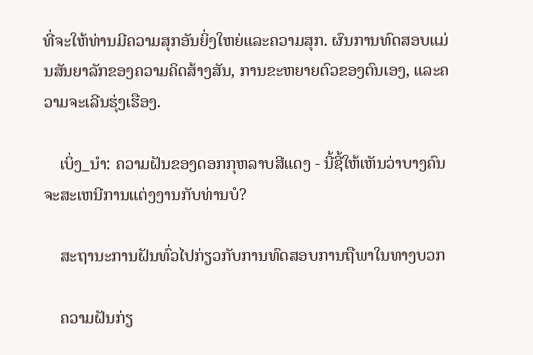ທີ່ຈະໃຫ້ທ່ານມີຄວາມສຸກອັນຍິ່ງໃຫຍ່ແລະຄວາມສຸກ. ຜົນການທົດສອບແມ່ນສັນຍາລັກຂອງຄວາມຄິດສ້າງສັນ, ການຂະຫຍາຍຕົວຂອງຕົນເອງ, ແລະຄວາມຈະເລີນຮຸ່ງເຮືອງ.

    ເບິ່ງ_ນຳ: ຄວາມຝັນຂອງດອກກຸຫລາບສີແດງ - ນີ້ຊີ້ໃຫ້ເຫັນວ່າບາງຄົນຈະສະເຫນີການແຕ່ງງານກັບທ່ານບໍ?

    ສະຖານະການຝັນທົ່ວໄປກ່ຽວກັບການທົດສອບການຖືພາໃນທາງບວກ

    ຄວາມຝັນກ່ຽ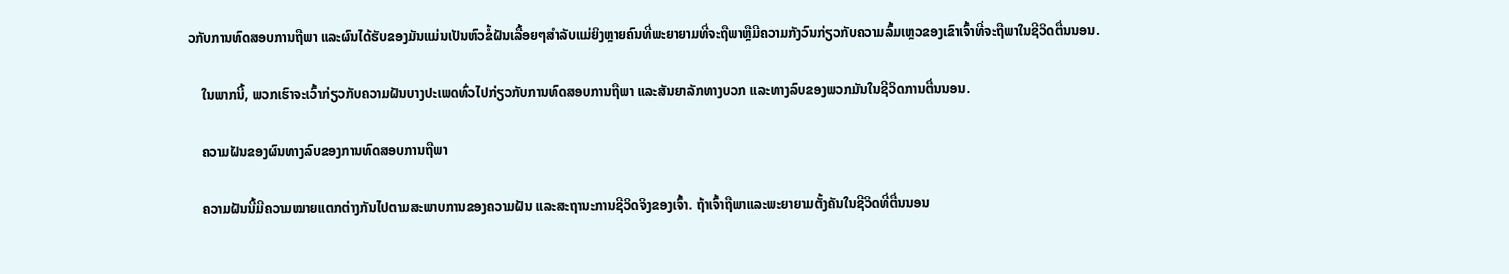ວກັບການທົດສອບການຖືພາ ແລະຜົນໄດ້ຮັບຂອງມັນແມ່ນເປັນຫົວຂໍ້ຝັນເລື້ອຍໆສໍາລັບແມ່ຍິງຫຼາຍຄົນທີ່ພະຍາຍາມທີ່ຈະຖືພາຫຼືມີຄວາມກັງວົນກ່ຽວກັບຄວາມລົ້ມເຫຼວຂອງເຂົາເຈົ້າທີ່ຈະຖືພາໃນຊີວິດຕື່ນນອນ.

    ໃນພາກນີ້, ພວກເຮົາຈະເວົ້າກ່ຽວກັບຄວາມຝັນບາງປະເພດທົ່ວໄປກ່ຽວກັບການທົດສອບການຖືພາ ແລະສັນຍາລັກທາງບວກ ແລະທາງລົບຂອງພວກມັນໃນຊີວິດການຕື່ນນອນ.

    ຄວາມຝັນຂອງຜົນທາງລົບຂອງການທົດສອບການຖືພາ

    ຄວາມຝັນນີ້ມີຄວາມໝາຍແຕກຕ່າງກັນໄປຕາມສະພາບການຂອງຄວາມຝັນ ແລະສະຖານະການຊີວິດຈິງຂອງເຈົ້າ. ຖ້າເຈົ້າຖືພາແລະພະຍາຍາມຕັ້ງຄັນໃນຊີວິດທີ່ຕື່ນນອນ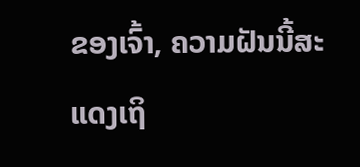ຂອງເຈົ້າ, ຄວາມຝັນນີ້ສະແດງເຖິ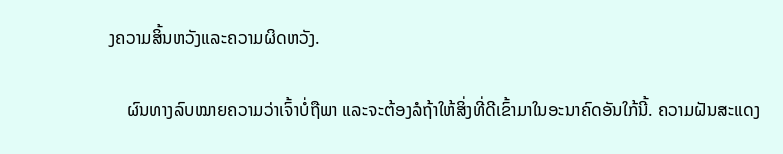ງຄວາມສິ້ນຫວັງແລະຄວາມຜິດຫວັງ.

    ຜົນທາງລົບໝາຍຄວາມວ່າເຈົ້າບໍ່ຖືພາ ແລະຈະຕ້ອງລໍຖ້າໃຫ້ສິ່ງທີ່ດີເຂົ້າມາໃນອະນາຄົດອັນໃກ້ນີ້. ຄວາມຝັນສະແດງ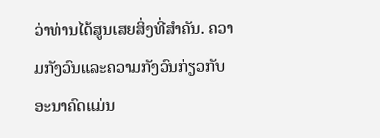ວ່າທ່ານໄດ້ສູນເສຍສິ່ງທີ່ສໍາຄັນ. ຄວາມກັງວົນແລະຄວາມກັງວົນກ່ຽວກັບອະນາຄົດແມ່ນ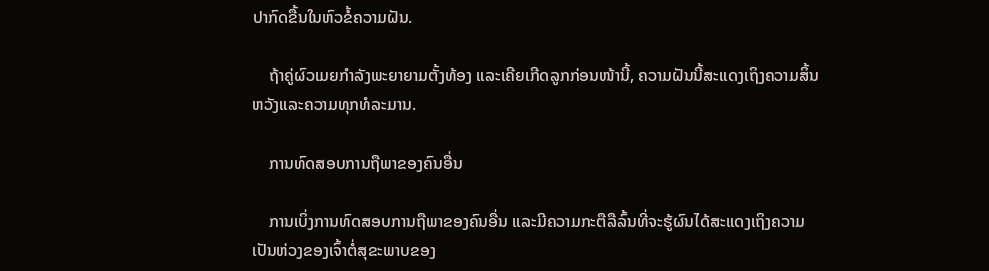ປາກົດຂື້ນໃນຫົວຂໍ້ຄວາມຝັນ.

    ຖ້າຄູ່ຜົວເມຍກຳລັງພະຍາຍາມຕັ້ງທ້ອງ ແລະເຄີຍເກີດລູກກ່ອນໜ້ານີ້, ຄວາມຝັນນີ້ສະແດງເຖິງຄວາມສິ້ນຫວັງແລະຄວາມທຸກທໍລະມານ.

    ການທົດສອບການຖືພາຂອງຄົນອື່ນ

    ການເບິ່ງການທົດສອບການຖືພາຂອງຄົນອື່ນ ແລະມີຄວາມກະຕືລືລົ້ນທີ່ຈະຮູ້ຜົນໄດ້ສະແດງເຖິງຄວາມເປັນຫ່ວງຂອງເຈົ້າຕໍ່ສຸຂະພາບຂອງ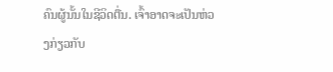ຄົນຜູ້ນັ້ນໃນຊີວິດຕື່ນ. ເຈົ້າອາດຈະເປັນຫ່ວງກ່ຽວກັບ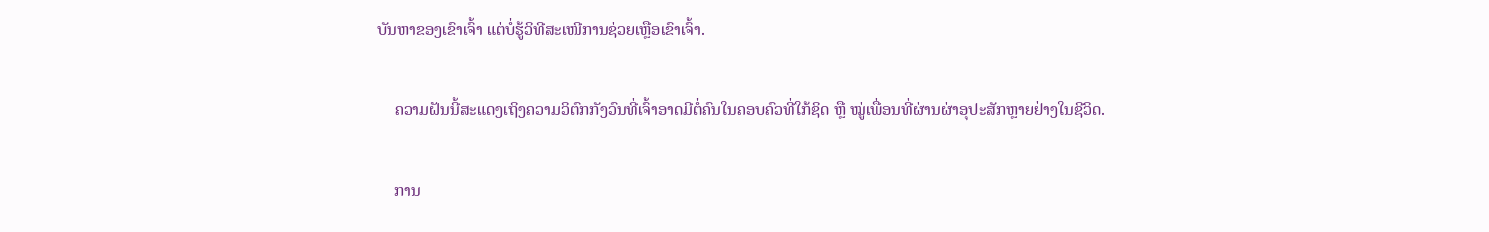ບັນຫາຂອງເຂົາເຈົ້າ ແຕ່ບໍ່ຮູ້ວິທີສະເໜີການຊ່ວຍເຫຼືອເຂົາເຈົ້າ.

    ຄວາມຝັນນີ້ສະແດງເຖິງຄວາມວິຕົກກັງວົນທີ່ເຈົ້າອາດມີຕໍ່ຄົນໃນຄອບຄົວທີ່ໃກ້ຊິດ ຫຼື ໝູ່ເພື່ອນທີ່ຜ່ານຜ່າອຸປະສັກຫຼາຍຢ່າງໃນຊີວິດ.

    ການ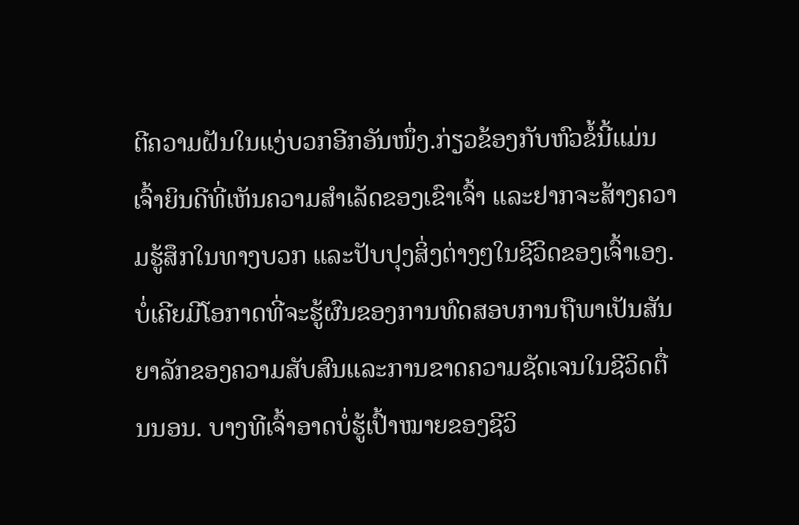ຕີຄວາມຝັນໃນແງ່ບວກອີກອັນໜຶ່ງ.ກ່ຽວຂ້ອງກັບຫົວຂໍ້ນີ້ແມ່ນເຈົ້າຍິນດີທີ່ເຫັນຄວາມສໍາເລັດຂອງເຂົາເຈົ້າ ແລະຢາກຈະສ້າງຄວາມຮູ້ສຶກໃນທາງບວກ ແລະປັບປຸງສິ່ງຕ່າງໆໃນຊີວິດຂອງເຈົ້າເອງ. ບໍ່ເຄີຍມີໂອກາດທີ່ຈະຮູ້ຜົນຂອງການທົດສອບການຖືພາເປັນສັນຍາລັກຂອງຄວາມສັບສົນແລະການຂາດຄວາມຊັດເຈນໃນຊີວິດຕື່ນນອນ. ບາງທີເຈົ້າອາດບໍ່ຮູ້ເປົ້າໝາຍຂອງຊີວິ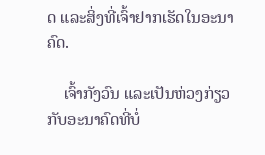ດ ແລະສິ່ງທີ່ເຈົ້າຢາກເຮັດໃນອະນາຄົດ.

    ເຈົ້າກັງວົນ ແລະເປັນຫ່ວງກ່ຽວກັບອະນາຄົດທີ່ບໍ່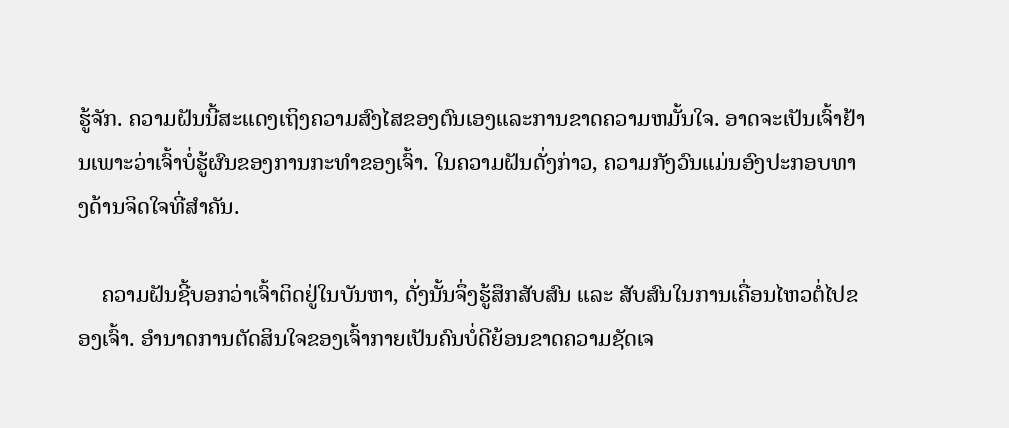ຮູ້ຈັກ. ຄວາມຝັນນີ້ສະແດງເຖິງຄວາມສົງໄສຂອງຕົນເອງແລະການຂາດຄວາມຫມັ້ນໃຈ. ອາດຈະເປັນເຈົ້າຢ້ານເພາະວ່າເຈົ້າບໍ່ຮູ້ຜົນຂອງການກະທໍາຂອງເຈົ້າ. ໃນຄວາມຝັນດັ່ງກ່າວ, ຄວາມກັງວົນແມ່ນອົງປະກອບທາງດ້ານຈິດໃຈທີ່ສໍາຄັນ.

    ຄວາມຝັນຊີ້ບອກວ່າເຈົ້າຕິດຢູ່ໃນບັນຫາ, ດັ່ງນັ້ນຈຶ່ງຮູ້ສຶກສັບສົນ ແລະ ສັບສົນໃນການເຄື່ອນໄຫວຕໍ່ໄປຂອງເຈົ້າ. ອຳນາດການຕັດສິນໃຈຂອງເຈົ້າກາຍເປັນຄົນບໍ່ດີຍ້ອນຂາດຄວາມຊັດເຈ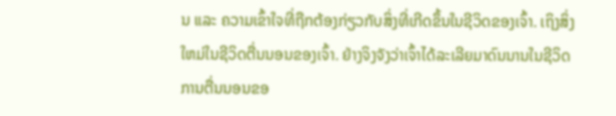ນ ແລະ ຄວາມເຂົ້າໃຈທີ່ຖືກຕ້ອງກ່ຽວກັບສິ່ງທີ່ເກີດຂຶ້ນໃນຊີວິດຂອງເຈົ້າ. ເຖິງສິ່ງໃຫມ່ໃນຊີວິດຕື່ນນອນຂອງເຈົ້າ. ຢ່າງຈິງຈັງວ່າເຈົ້າໄດ້ລະເລີຍມາດົນນານໃນຊີວິດການຕື່ນນອນຂອ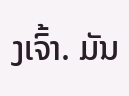ງເຈົ້າ. ມັນ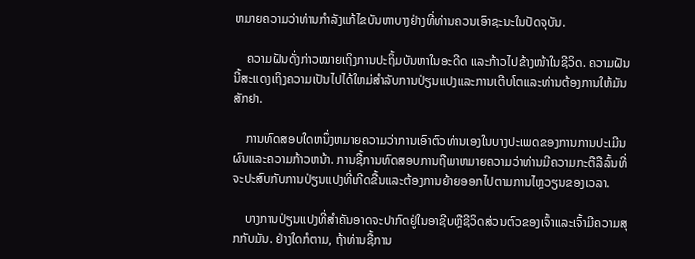ຫມາຍຄວາມວ່າທ່ານກໍາລັງແກ້ໄຂບັນຫາບາງຢ່າງທີ່ທ່ານຄວນເອົາຊະນະໃນປັດຈຸບັນ.

    ຄວາມຝັນດັ່ງກ່າວໝາຍເຖິງການປະຖິ້ມບັນຫາໃນອະດີດ ແລະກ້າວໄປຂ້າງໜ້າໃນຊີວິດ. ຄວາມຝັນນີ້ສະແດງເຖິງຄວາມເປັນໄປໄດ້ໃຫມ່ສໍາລັບການປ່ຽນແປງແລະການເຕີບໂຕແລະທ່ານຕ້ອງການໃຫ້ມັນສັກຢາ.

    ການທົດສອບໃດຫນຶ່ງຫມາຍຄວາມວ່າການເອົາຕົວທ່ານເອງໃນບາງປະເພດຂອງການການປະເມີນຜົນແລະຄວາມກ້າວຫນ້າ. ການຊື້ການທົດສອບການຖືພາຫມາຍຄວາມວ່າທ່ານມີຄວາມກະຕືລືລົ້ນທີ່ຈະປະສົບກັບການປ່ຽນແປງທີ່ເກີດຂື້ນແລະຕ້ອງການຍ້າຍອອກໄປຕາມການໄຫຼວຽນຂອງເວລາ.

    ບາງການປ່ຽນແປງທີ່ສໍາຄັນອາດຈະປາກົດຢູ່ໃນອາຊີບຫຼືຊີວິດສ່ວນຕົວຂອງເຈົ້າແລະເຈົ້າມີຄວາມສຸກກັບມັນ. ຢ່າງໃດກໍຕາມ, ຖ້າທ່ານຊື້ການ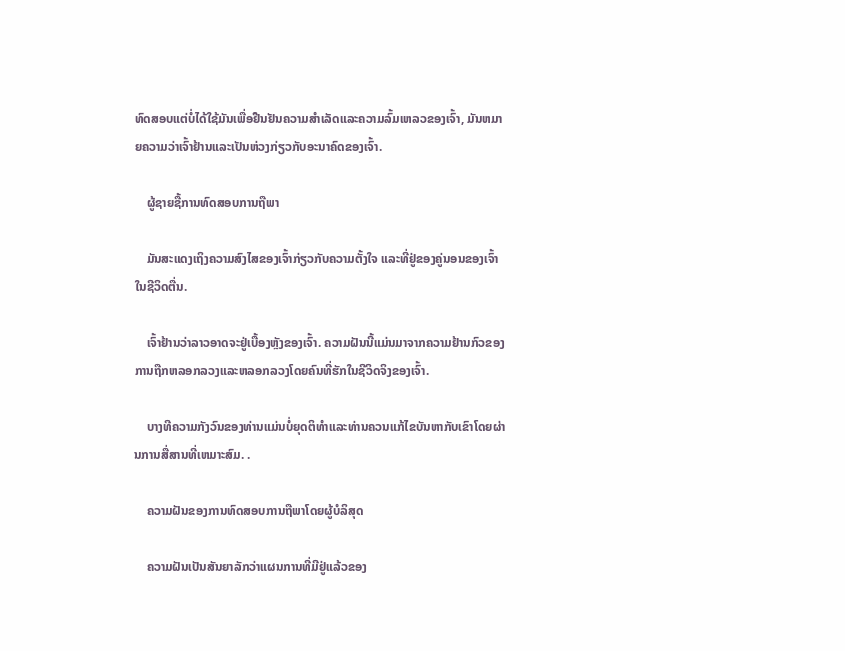ທົດສອບແຕ່ບໍ່ໄດ້ໃຊ້ມັນເພື່ອຢືນຢັນຄວາມສໍາເລັດແລະຄວາມລົ້ມເຫລວຂອງເຈົ້າ, ມັນຫມາຍຄວາມວ່າເຈົ້າຢ້ານແລະເປັນຫ່ວງກ່ຽວກັບອະນາຄົດຂອງເຈົ້າ.

    ຜູ້ຊາຍຊື້ການທົດສອບການຖືພາ

    ມັນສະແດງເຖິງຄວາມສົງໄສຂອງເຈົ້າກ່ຽວກັບຄວາມຕັ້ງໃຈ ແລະທີ່ຢູ່ຂອງຄູ່ນອນຂອງເຈົ້າໃນຊີວິດຕື່ນ.

    ເຈົ້າຢ້ານວ່າລາວອາດຈະຢູ່ເບື້ອງຫຼັງຂອງເຈົ້າ. ຄວາມຝັນນີ້ແມ່ນມາຈາກຄວາມຢ້ານກົວຂອງການຖືກຫລອກລວງແລະຫລອກລວງໂດຍຄົນທີ່ຮັກໃນຊີວິດຈິງຂອງເຈົ້າ.

    ບາງທີຄວາມກັງວົນຂອງທ່ານແມ່ນບໍ່ຍຸດຕິທໍາແລະທ່ານຄວນແກ້ໄຂບັນຫາກັບເຂົາໂດຍຜ່ານການສື່ສານທີ່ເຫມາະສົມ. .

    ຄວາມຝັນຂອງການທົດສອບການຖືພາໂດຍຜູ້ບໍລິສຸດ

    ຄວາມຝັນເປັນສັນຍາລັກວ່າແຜນການທີ່ມີຢູ່ແລ້ວຂອງ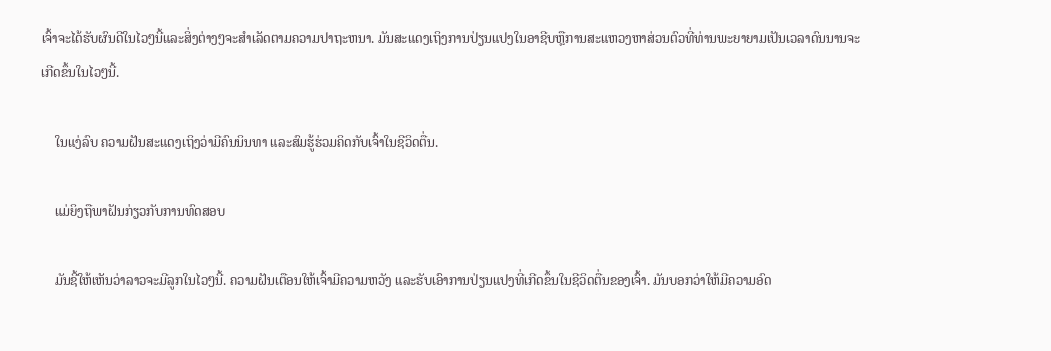ເຈົ້າຈະໄດ້ຮັບຜົນດີໃນໄວໆນີ້ແລະສິ່ງຕ່າງໆຈະສໍາເລັດຕາມຄວາມປາຖະຫນາ. ມັນສະແດງເຖິງການປ່ຽນແປງໃນອາຊີບຫຼືການສະແຫວງຫາສ່ວນຕົວທີ່ທ່ານພະຍາຍາມເປັນເວລາດົນນານຈະເກີດຂຶ້ນໃນໄວໆນີ້.

    ໃນແງ່ລົບ ຄວາມຝັນສະແດງເຖິງວ່າມີຄົນນິນທາ ແລະສົມຮູ້ຮ່ວມຄິດກັບເຈົ້າໃນຊີວິດຕື່ນ.

    ແມ່ຍິງຖືພາຝັນກ່ຽວກັບການທົດສອບ

    ມັນຊີ້ໃຫ້ເຫັນວ່າລາວຈະມີລູກໃນໄວໆນີ້. ຄວາມຝັນເຕືອນໃຫ້ເຈົ້າມີຄວາມຫວັງ ແລະຮັບເອົາການປ່ຽນແປງທີ່ເກີດຂຶ້ນໃນຊີວິດຕື່ນຂອງເຈົ້າ. ມັນບອກວ່າໃຫ້ມີຄວາມອົດ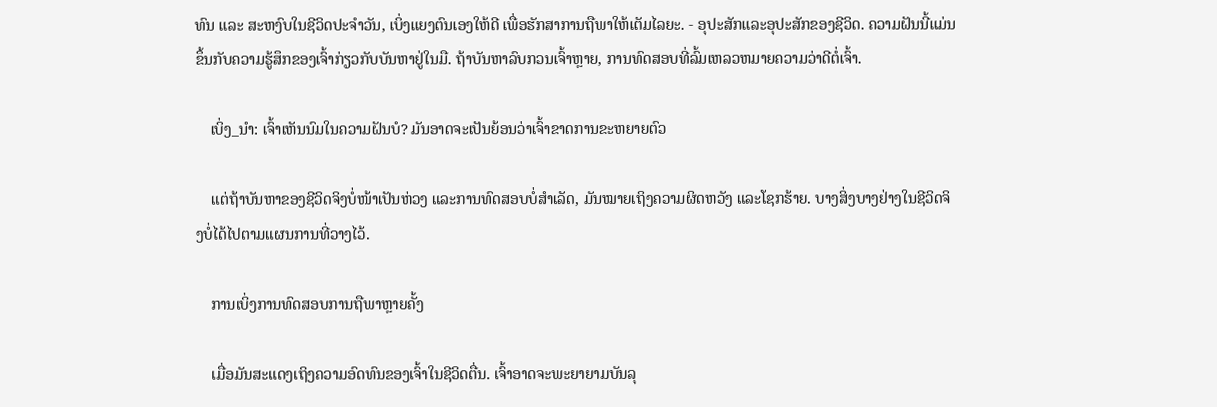ທົນ ແລະ ສະຫງົບໃນຊີວິດປະຈຳວັນ, ເບິ່ງແຍງຕົນເອງໃຫ້ດີ ເພື່ອຮັກສາການຖືພາໃຫ້ເຕັມໄລຍະ. - ອຸປະສັກແລະອຸປະສັກຂອງຊີວິດ. ຄວາມຝັນນີ້ແມ່ນຂຶ້ນກັບຄວາມຮູ້ສຶກຂອງເຈົ້າກ່ຽວກັບບັນຫາຢູ່ໃນມື. ຖ້າບັນຫາລົບກວນເຈົ້າຫຼາຍ, ການທົດສອບທີ່ລົ້ມເຫລວຫມາຍຄວາມວ່າດີຕໍ່ເຈົ້າ.

    ເບິ່ງ_ນຳ: ເຈົ້າເຫັນນົມໃນຄວາມຝັນບໍ? ມັນອາດຈະເປັນຍ້ອນວ່າເຈົ້າຂາດການຂະຫຍາຍຕົວ

    ແຕ່ຖ້າບັນຫາຂອງຊີວິດຈິງບໍ່ໜ້າເປັນຫ່ວງ ແລະການທົດສອບບໍ່ສຳເລັດ, ມັນໝາຍເຖິງຄວາມຜິດຫວັງ ແລະໂຊກຮ້າຍ. ບາງສິ່ງບາງຢ່າງໃນຊີວິດຈິງບໍ່ໄດ້ໄປຕາມແຜນການທີ່ວາງໄວ້.

    ການເບິ່ງການທົດສອບການຖືພາຫຼາຍຄັ້ງ

    ເມື່ອມັນສະແດງເຖິງຄວາມອົດທົນຂອງເຈົ້າໃນຊີວິດຕື່ນ. ເຈົ້າອາດຈະພະຍາຍາມບັນລຸ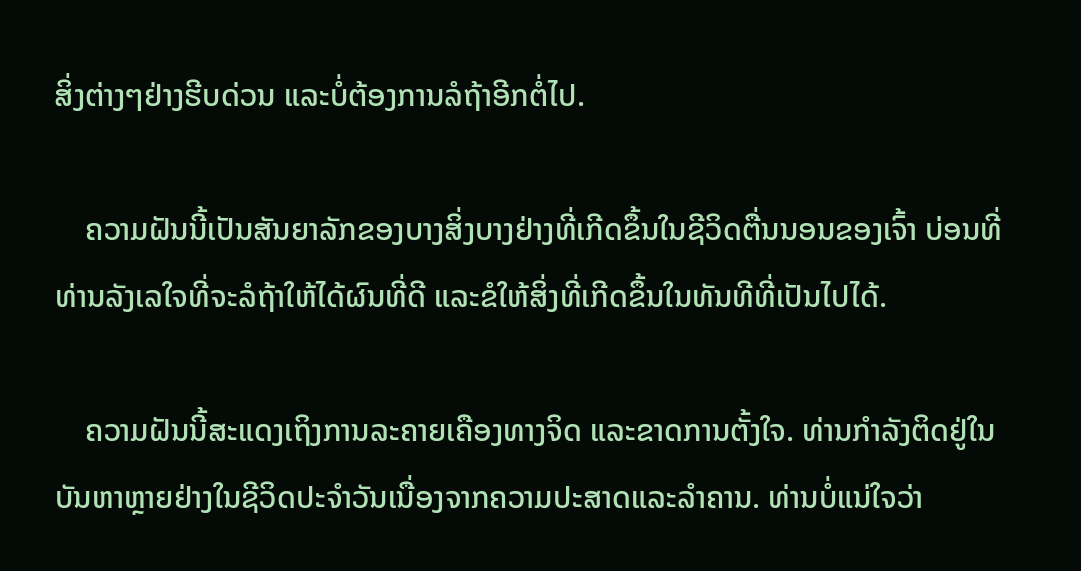ສິ່ງຕ່າງໆຢ່າງຮີບດ່ວນ ແລະບໍ່ຕ້ອງການລໍຖ້າອີກຕໍ່ໄປ.

    ຄວາມຝັນນີ້ເປັນສັນຍາລັກຂອງບາງສິ່ງບາງຢ່າງທີ່ເກີດຂຶ້ນໃນຊີວິດຕື່ນນອນຂອງເຈົ້າ ບ່ອນທີ່ທ່ານລັງເລໃຈທີ່ຈະລໍຖ້າໃຫ້ໄດ້ຜົນທີ່ດີ ແລະຂໍໃຫ້ສິ່ງທີ່ເກີດຂຶ້ນໃນທັນທີທີ່ເປັນໄປໄດ້.

    ຄວາມຝັນນີ້ສະແດງເຖິງການລະຄາຍເຄືອງທາງຈິດ ແລະຂາດການຕັ້ງໃຈ. ທ່ານກໍາລັງຕິດຢູ່ໃນບັນຫາຫຼາຍຢ່າງໃນຊີວິດປະຈໍາວັນເນື່ອງຈາກຄວາມປະສາດແລະລໍາຄານ. ທ່ານບໍ່ແນ່ໃຈວ່າ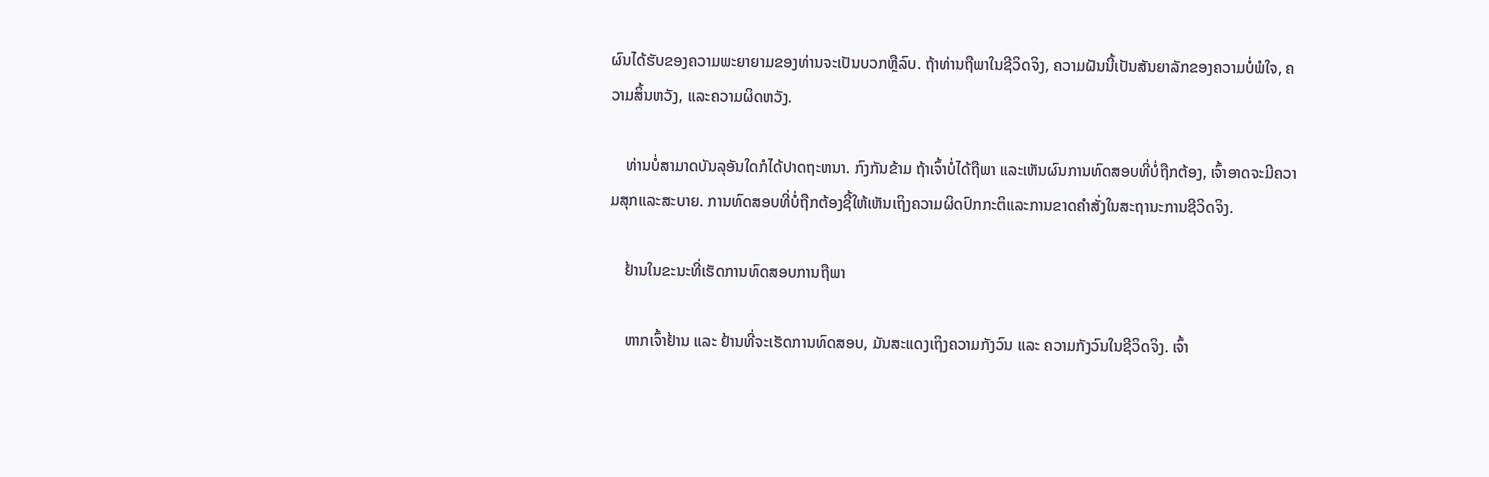ຜົນໄດ້ຮັບຂອງຄວາມພະຍາຍາມຂອງທ່ານຈະເປັນບວກຫຼືລົບ. ຖ້າທ່ານຖືພາໃນຊີວິດຈິງ, ຄວາມຝັນນີ້ເປັນສັນຍາລັກຂອງຄວາມບໍ່ພໍໃຈ, ຄວາມສິ້ນຫວັງ, ແລະຄວາມຜິດຫວັງ.

    ທ່ານບໍ່ສາມາດບັນລຸອັນໃດກໍໄດ້ປາດຖະຫນາ. ກົງກັນຂ້າມ ຖ້າເຈົ້າບໍ່ໄດ້ຖືພາ ແລະເຫັນຜົນການທົດສອບທີ່ບໍ່ຖືກຕ້ອງ, ເຈົ້າອາດຈະມີຄວາມສຸກແລະສະບາຍ. ການທົດສອບທີ່ບໍ່ຖືກຕ້ອງຊີ້ໃຫ້ເຫັນເຖິງຄວາມຜິດປົກກະຕິແລະການຂາດຄໍາສັ່ງໃນສະຖານະການຊີວິດຈິງ.

    ຢ້ານໃນຂະນະທີ່ເຮັດການທົດສອບການຖືພາ

    ຫາກເຈົ້າຢ້ານ ແລະ ຢ້ານທີ່ຈະເຮັດການທົດສອບ, ມັນສະແດງເຖິງຄວາມກັງວົນ ແລະ ຄວາມກັງວົນໃນຊີວິດຈິງ. ເຈົ້າ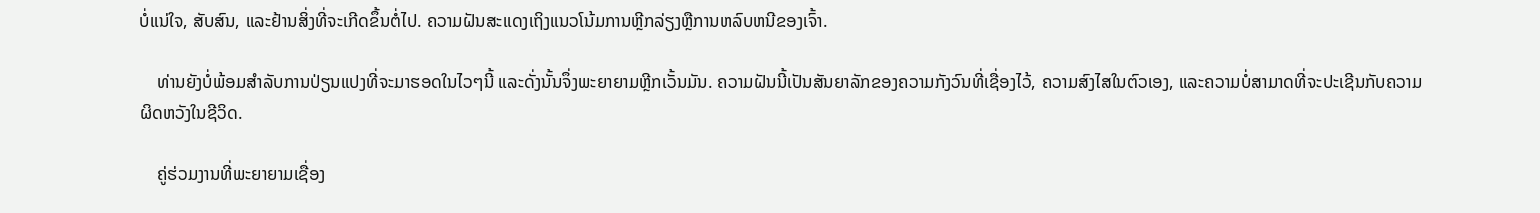ບໍ່ແນ່ໃຈ, ສັບສົນ, ແລະຢ້ານສິ່ງທີ່ຈະເກີດຂຶ້ນຕໍ່ໄປ. ຄວາມຝັນສະແດງເຖິງແນວໂນ້ມການຫຼີກລ່ຽງຫຼືການຫລົບຫນີຂອງເຈົ້າ.

    ທ່ານຍັງບໍ່ພ້ອມສຳລັບການປ່ຽນແປງທີ່ຈະມາຮອດໃນໄວໆນີ້ ແລະດັ່ງນັ້ນຈຶ່ງພະຍາຍາມຫຼີກເວັ້ນມັນ. ຄວາມຝັນນີ້ເປັນສັນຍາລັກຂອງຄວາມກັງວົນທີ່ເຊື່ອງໄວ້, ຄວາມສົງໄສໃນຕົວເອງ, ແລະຄວາມບໍ່ສາມາດທີ່ຈະປະເຊີນກັບຄວາມຜິດຫວັງໃນຊີວິດ.

    ຄູ່ຮ່ວມງານທີ່ພະຍາຍາມເຊື່ອງ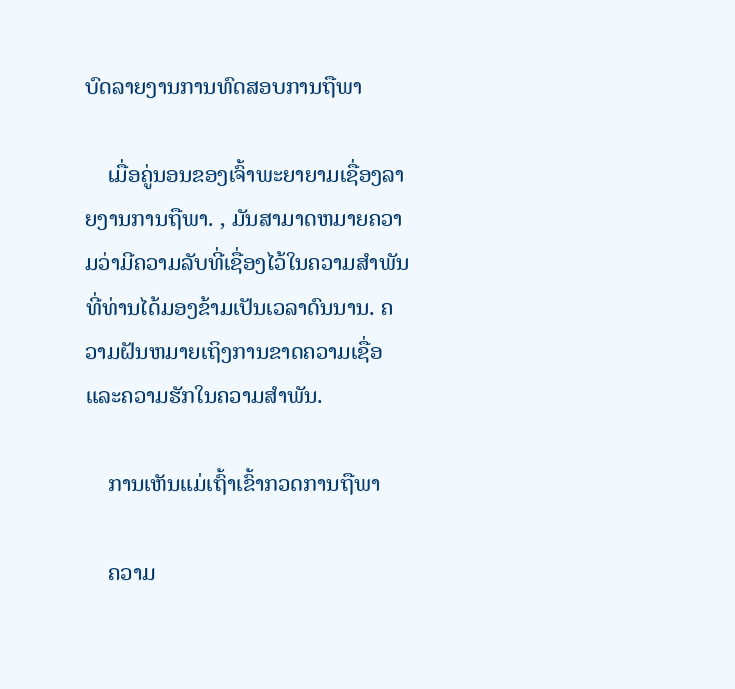ບົດລາຍງານການທົດສອບການຖືພາ

    ເມື່ອຄູ່ນອນຂອງເຈົ້າພະຍາຍາມເຊື່ອງລາຍງານການຖືພາ. , ມັນສາມາດຫມາຍຄວາມວ່າມີຄວາມລັບທີ່ເຊື່ອງໄວ້ໃນຄວາມສໍາພັນທີ່ທ່ານໄດ້ມອງຂ້າມເປັນເວລາດົນນານ. ຄວາມຝັນຫມາຍເຖິງການຂາດຄວາມເຊື່ອແລະຄວາມຮັກໃນຄວາມສໍາພັນ.

    ການເຫັນແມ່ເຖົ້າເຂົ້າກວດການຖືພາ

    ຄວາມ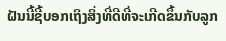ຝັນນີ້ຊີ້ບອກເຖິງສິ່ງທີ່ດີທີ່ຈະເກີດຂຶ້ນກັບລູກ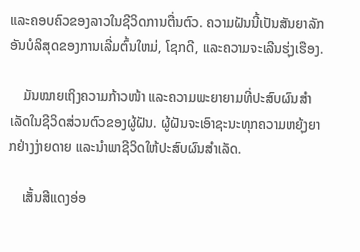ແລະຄອບຄົວຂອງລາວໃນຊີວິດການຕື່ນຕົວ. ຄວາມຝັນນີ້ເປັນສັນຍາລັກອັນບໍລິສຸດຂອງການເລີ່ມຕົ້ນໃຫມ່, ໂຊກດີ, ແລະຄວາມຈະເລີນຮຸ່ງເຮືອງ.

    ມັນໝາຍເຖິງຄວາມກ້າວໜ້າ ແລະຄວາມພະຍາຍາມທີ່ປະສົບຜົນສຳເລັດໃນຊີວິດສ່ວນຕົວຂອງຜູ້ຝັນ. ຜູ້ຝັນຈະເອົາຊະນະທຸກຄວາມຫຍຸ້ງຍາກຢ່າງງ່າຍດາຍ ແລະນຳພາຊີວິດໃຫ້ປະສົບຜົນສຳເລັດ.

    ເສັ້ນສີແດງອ່ອ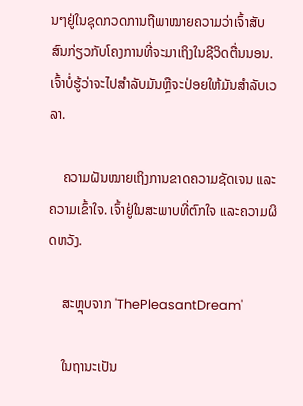ນໆຢູ່ໃນຊຸດກວດການຖືພາໝາຍຄວາມວ່າເຈົ້າສັບສົນກ່ຽວກັບໂຄງການທີ່ຈະມາເຖິງໃນຊີວິດຕື່ນນອນ. ເຈົ້າບໍ່ຮູ້ວ່າຈະໄປສໍາລັບມັນຫຼືຈະປ່ອຍໃຫ້ມັນສໍາລັບເວລາ.

    ຄວາມຝັນໝາຍເຖິງການຂາດຄວາມຊັດເຈນ ແລະຄວາມເຂົ້າໃຈ. ເຈົ້າຢູ່ໃນສະພາບທີ່ຕົກໃຈ ແລະຄວາມຜິດຫວັງ.

    ສະຫຼຸບຈາກ 'ThePleasantDream'

    ໃນຖານະເປັນ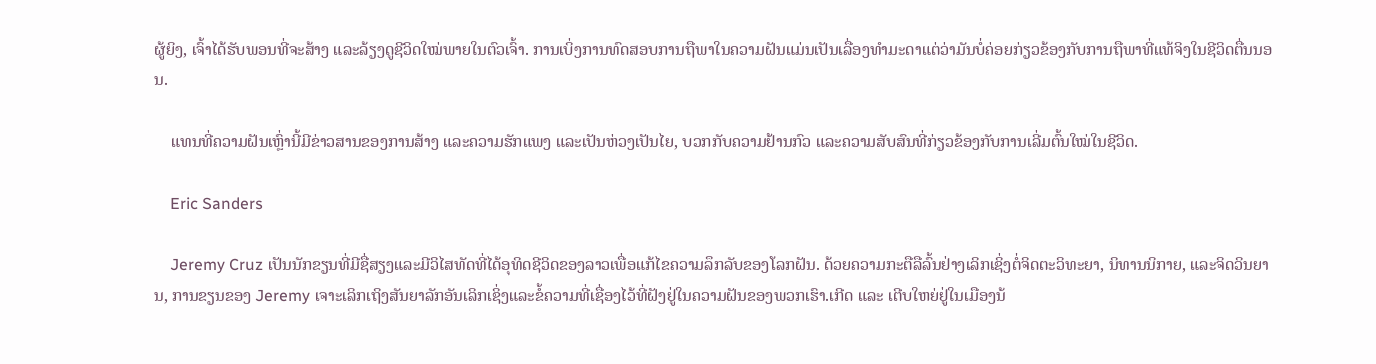ຜູ້ຍິງ, ເຈົ້າໄດ້ຮັບພອນທີ່ຈະສ້າງ ແລະລ້ຽງດູຊີວິດໃໝ່ພາຍໃນຕົວເຈົ້າ. ການເບິ່ງການທົດສອບການຖືພາໃນຄວາມຝັນແມ່ນເປັນເລື່ອງທໍາມະດາແຕ່ວ່າມັນບໍ່ຄ່ອຍກ່ຽວຂ້ອງກັບການຖືພາທີ່ແທ້ຈິງໃນຊີວິດຕື່ນນອນ.

    ແທນທີ່ຄວາມຝັນເຫຼົ່ານີ້ມີຂ່າວສານຂອງການສ້າງ ແລະຄວາມຮັກແພງ ແລະເປັນຫ່ວງເປັນໄຍ, ບວກກັບຄວາມຢ້ານກົວ ແລະຄວາມສັບສົນທີ່ກ່ຽວຂ້ອງກັບການເລີ່ມຕົ້ນໃໝ່ໃນຊີວິດ.

    Eric Sanders

    Jeremy Cruz ເປັນນັກຂຽນທີ່ມີຊື່ສຽງແລະມີວິໄສທັດທີ່ໄດ້ອຸທິດຊີວິດຂອງລາວເພື່ອແກ້ໄຂຄວາມລຶກລັບຂອງໂລກຝັນ. ດ້ວຍຄວາມກະຕືລືລົ້ນຢ່າງເລິກເຊິ່ງຕໍ່ຈິດຕະວິທະຍາ, ນິທານນິກາຍ, ແລະຈິດວິນຍານ, ການຂຽນຂອງ Jeremy ເຈາະເລິກເຖິງສັນຍາລັກອັນເລິກເຊິ່ງແລະຂໍ້ຄວາມທີ່ເຊື່ອງໄວ້ທີ່ຝັງຢູ່ໃນຄວາມຝັນຂອງພວກເຮົາ.ເກີດ ແລະ ເຕີບໃຫຍ່ຢູ່ໃນເມືອງນ້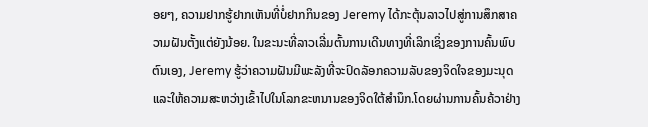ອຍໆ, ຄວາມຢາກຮູ້ຢາກເຫັນທີ່ບໍ່ຢາກກິນຂອງ Jeremy ໄດ້ກະຕຸ້ນລາວໄປສູ່ການສຶກສາຄວາມຝັນຕັ້ງແຕ່ຍັງນ້ອຍ. ໃນຂະນະທີ່ລາວເລີ່ມຕົ້ນການເດີນທາງທີ່ເລິກເຊິ່ງຂອງການຄົ້ນພົບຕົນເອງ, Jeremy ຮູ້ວ່າຄວາມຝັນມີພະລັງທີ່ຈະປົດລັອກຄວາມລັບຂອງຈິດໃຈຂອງມະນຸດແລະໃຫ້ຄວາມສະຫວ່າງເຂົ້າໄປໃນໂລກຂະຫນານຂອງຈິດໃຕ້ສໍານຶກ.ໂດຍຜ່ານການຄົ້ນຄ້ວາຢ່າງ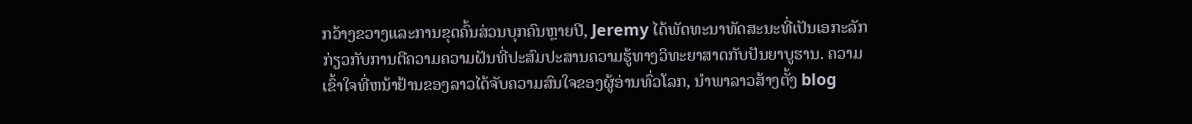ກວ້າງຂວາງແລະການຂຸດຄົ້ນສ່ວນບຸກຄົນຫຼາຍປີ, Jeremy ໄດ້ພັດທະນາທັດສະນະທີ່ເປັນເອກະລັກກ່ຽວກັບການຕີຄວາມຄວາມຝັນທີ່ປະສົມປະສານຄວາມຮູ້ທາງວິທະຍາສາດກັບປັນຍາບູຮານ. ຄວາມເຂົ້າໃຈທີ່ຫນ້າຢ້ານຂອງລາວໄດ້ຈັບຄວາມສົນໃຈຂອງຜູ້ອ່ານທົ່ວໂລກ, ນໍາພາລາວສ້າງຕັ້ງ blog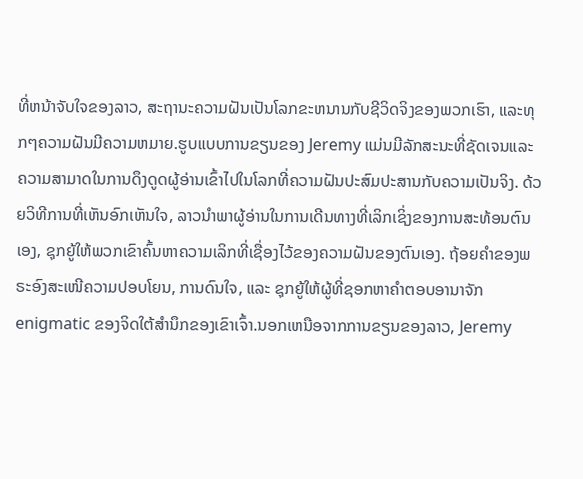ທີ່ຫນ້າຈັບໃຈຂອງລາວ, ສະຖານະຄວາມຝັນເປັນໂລກຂະຫນານກັບຊີວິດຈິງຂອງພວກເຮົາ, ແລະທຸກໆຄວາມຝັນມີຄວາມຫມາຍ.ຮູບແບບການຂຽນຂອງ Jeremy ແມ່ນມີລັກສະນະທີ່ຊັດເຈນແລະຄວາມສາມາດໃນການດຶງດູດຜູ້ອ່ານເຂົ້າໄປໃນໂລກທີ່ຄວາມຝັນປະສົມປະສານກັບຄວາມເປັນຈິງ. ດ້ວຍວິທີການທີ່ເຫັນອົກເຫັນໃຈ, ລາວນໍາພາຜູ້ອ່ານໃນການເດີນທາງທີ່ເລິກເຊິ່ງຂອງການສະທ້ອນຕົນເອງ, ຊຸກຍູ້ໃຫ້ພວກເຂົາຄົ້ນຫາຄວາມເລິກທີ່ເຊື່ອງໄວ້ຂອງຄວາມຝັນຂອງຕົນເອງ. ຖ້ອຍຄຳຂອງພຣະອົງສະເໜີຄວາມປອບໂຍນ, ການດົນໃຈ, ແລະ ຊຸກຍູ້ໃຫ້ຜູ້ທີ່ຊອກຫາຄຳຕອບອານາຈັກ enigmatic ຂອງຈິດໃຕ້ສໍານຶກຂອງເຂົາເຈົ້າ.ນອກເຫນືອຈາກການຂຽນຂອງລາວ, Jeremy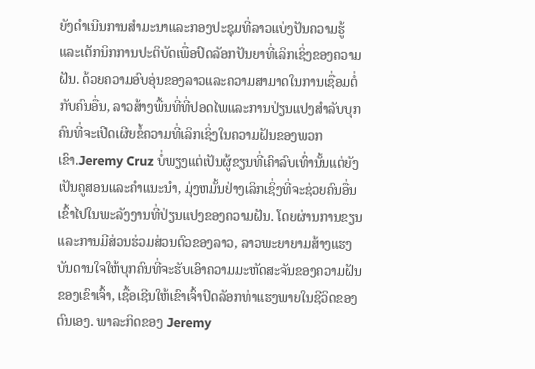ຍັງດໍາເນີນການສໍາມະນາແລະກອງປະຊຸມທີ່ລາວແບ່ງປັນຄວາມຮູ້ແລະເຕັກນິກການປະຕິບັດເພື່ອປົດລັອກປັນຍາທີ່ເລິກເຊິ່ງຂອງຄວາມຝັນ. ດ້ວຍຄວາມອົບອຸ່ນຂອງລາວແລະຄວາມສາມາດໃນການເຊື່ອມຕໍ່ກັບຄົນອື່ນ, ລາວສ້າງພື້ນທີ່ທີ່ປອດໄພແລະການປ່ຽນແປງສໍາລັບບຸກຄົນທີ່ຈະເປີດເຜີຍຂໍ້ຄວາມທີ່ເລິກເຊິ່ງໃນຄວາມຝັນຂອງພວກເຂົາ.Jeremy Cruz ບໍ່ພຽງແຕ່ເປັນຜູ້ຂຽນທີ່ເຄົາລົບເທົ່ານັ້ນແຕ່ຍັງເປັນຄູສອນແລະຄໍາແນະນໍາ, ມຸ່ງຫມັ້ນຢ່າງເລິກເຊິ່ງທີ່ຈະຊ່ວຍຄົນອື່ນເຂົ້າໄປໃນພະລັງງານທີ່ປ່ຽນແປງຂອງຄວາມຝັນ. ໂດຍຜ່ານການຂຽນແລະການມີສ່ວນຮ່ວມສ່ວນຕົວຂອງລາວ, ລາວພະຍາຍາມສ້າງແຮງບັນດານໃຈໃຫ້ບຸກຄົນທີ່ຈະຮັບເອົາຄວາມມະຫັດສະຈັນຂອງຄວາມຝັນຂອງເຂົາເຈົ້າ, ເຊື້ອເຊີນໃຫ້ເຂົາເຈົ້າປົດລັອກທ່າແຮງພາຍໃນຊີວິດຂອງຕົນເອງ. ພາລະກິດຂອງ Jeremy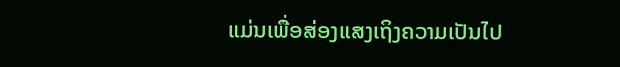ແມ່ນເພື່ອສ່ອງແສງເຖິງຄວາມເປັນໄປ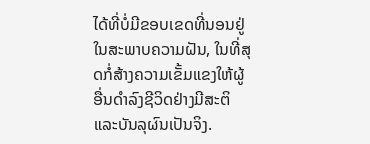ໄດ້ທີ່ບໍ່ມີຂອບເຂດທີ່ນອນຢູ່ໃນສະພາບຄວາມຝັນ, ໃນທີ່ສຸດກໍ່ສ້າງຄວາມເຂັ້ມແຂງໃຫ້ຜູ້ອື່ນດໍາລົງຊີວິດຢ່າງມີສະຕິແລະບັນລຸຜົນເປັນຈິງ.